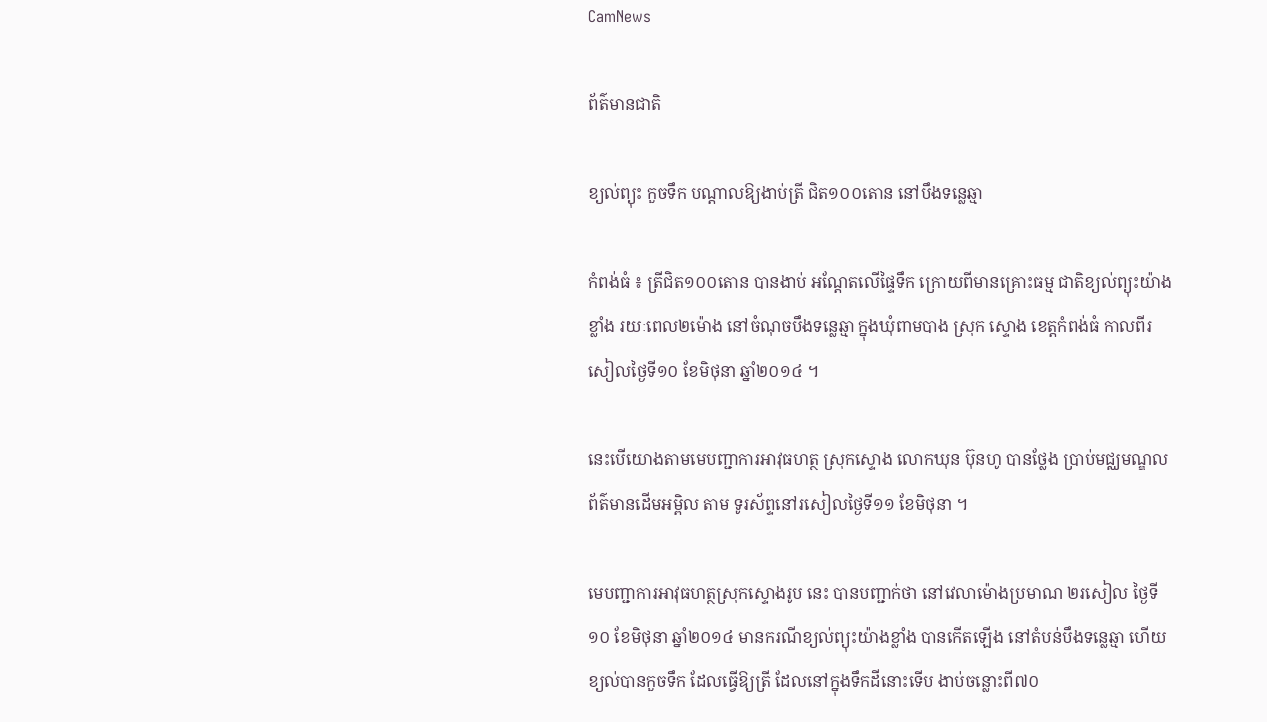CamNews

ព័ត៌មានជាតិ

ខ្យល់ព្យុះ កួចទឹក បណ្ដាលឱ្យងាប់ត្រី ជិត១០០តោន នៅបឹងទន្លេឆ្មា

កំពង់ធំ ៖ ត្រីជិត១០០តោន បានងាប់ អណ្ដែតលើផ្ទៃទឹក ក្រោយពីមានគ្រោះធម្ម ជាតិខ្យល់ព្យុះយ៉ាងខ្លាំង រយៈពេល២ម៉ោង នៅចំណុចបឹងទន្លេឆ្មា ក្នុងឃុំពាមបាង ស្រុក ស្ទោង ខេត្ដកំពង់ធំ កាលពីរសៀលថ្ងៃទី១០ ខែមិថុនា ឆ្នាំ២០១៤ ។

នេះបើយោងតាមមេបញ្ជាការអាវុធហត្ថ ស្រុកស្ទោង លោកឃុន ប៊ុនហូ បានថ្លែង ប្រាប់មជ្ឈមណ្ឌលព័ត៌មានដើមអម្ពិល តាម ទូរស័ព្ទនៅរសៀលថ្ងៃទី១១ ខែមិថុនា ។

មេបញ្ជាការអាវុធហត្ថស្រុកស្ទោងរូប នេះ បានបញ្ជាក់ថា នៅវេលាម៉ោងប្រមាណ ២រសៀល ថ្ងៃទី១០ ខែមិថុនា ឆ្នាំ២០១៤ មានករណីខ្យល់ព្យុះយ៉ាងខ្លាំង បានកើតឡើង នៅតំបន់បឹងទន្លេឆ្មា ហើយខ្យល់បានកួចទឹក ដែលធ្វើឱ្យត្រី ដែលនៅក្នុងទឹកដីនោះទើប ងាប់ចន្លោះពី៧០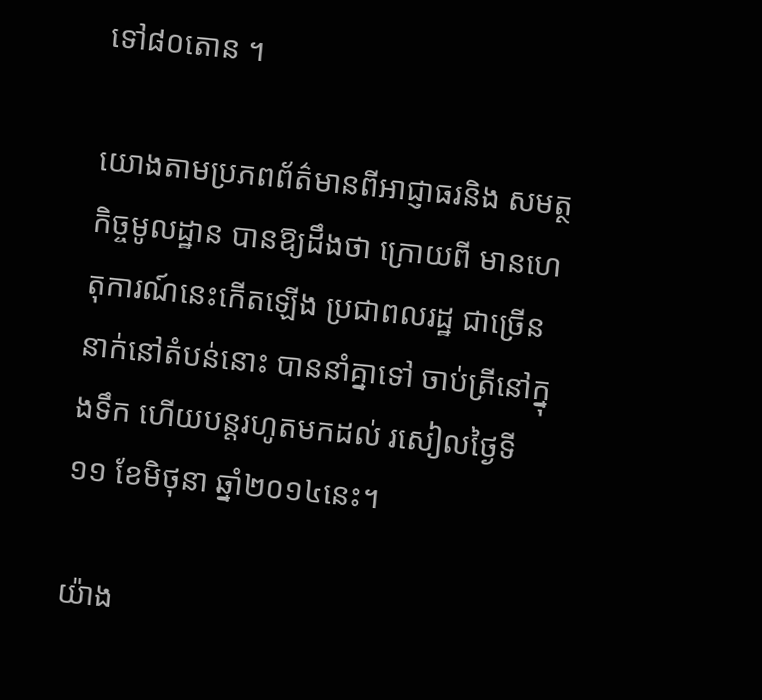ទៅ៨០តោន ។

យោងតាមប្រភពព័ត៌មានពីអាជ្ញាធរនិង សមត្ថកិច្ចមូលដ្ឋាន បានឱ្យដឹងថា ក្រោយពី មានហេតុការណ៍នេះកើតឡើង ប្រជាពលរដ្ឋ ជាច្រើននាក់នៅតំបន់នោះ បាននាំគ្នាទៅ ចាប់ត្រីនៅក្នុងទឹក ហើយបន្ដរហូតមកដល់ រសៀលថ្ងៃទី១១ ខែមិថុនា ឆ្នាំ២០១៤នេះ។

យ៉ាង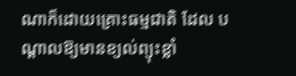ណាក៏ដោយគ្រោះធម្មជាតិ ដែល បណ្ដាលឱ្យមានខ្យល់ព្យុះខ្លាំ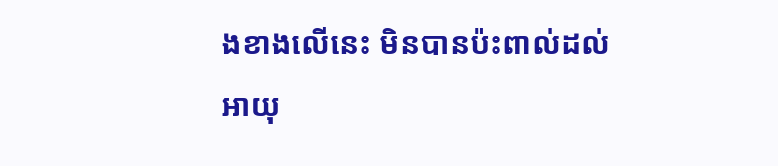ងខាងលើនេះ មិនបានប៉ះពាល់ដល់អាយុ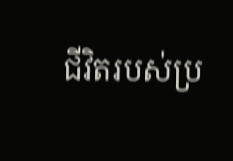ជីវិតរបស់ប្រ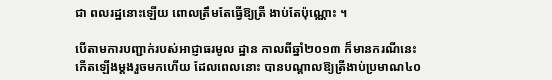ជា ពលរដ្ឋនោះឡើយ ពោលត្រឹមតែធ្វើឱ្យត្រី ងាប់តែប៉ុណ្ណោះ ។

បើតាមការបញ្ជាក់របស់អាជ្ញាធរមូល ដ្ឋាន កាលពីឆ្នាំ២០១៣ ក៏មានករណីនេះ កើតឡើងម្ដងរួចមកហើយ ដែលពេលនោះ បានបណ្ដាលឱ្យត្រីងាប់ប្រមាណ៤០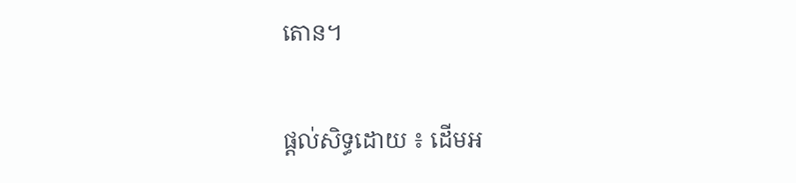តោន។

ផ្តល់សិទ្ធដោយ ៖ ដើមអ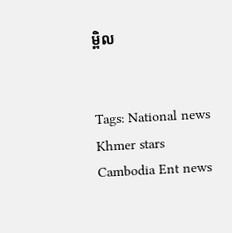ម្ពិល


Tags: National news Khmer stars Cambodia Ent news